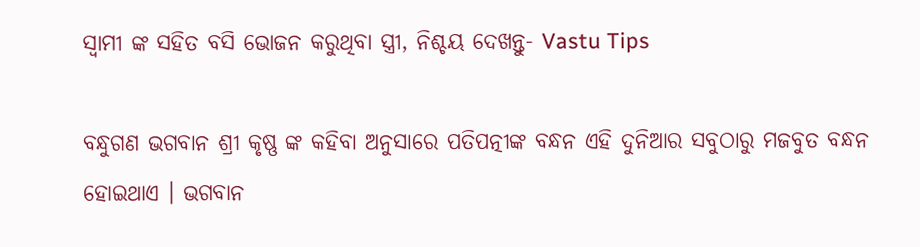ସ୍ଵାମୀ ଙ୍କ ସହିତ ବସି ଭୋଜନ କରୁଥିବା ସ୍ତ୍ରୀ, ନିଶ୍ଚୟ ଦେଖନ୍ତୁ- Vastu Tips

ବନ୍ଧୁଗଣ ଭଗବାନ ଶ୍ରୀ କୃଷ୍ଣ ଙ୍କ କହିବା ଅନୁସାରେ ପତିପତ୍ନୀଙ୍କ ବନ୍ଧନ ଏହି ଦୁନିଆର ସବୁଠାରୁ ମଜବୁତ ବନ୍ଧନ ହୋଇଥାଏ । ଭଗବାନ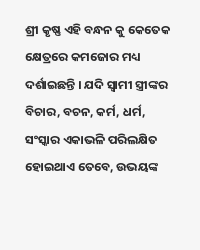ଶ୍ରୀ କୃଷ୍ଣ ଏହି ବନ୍ଧନ କୁ କେତେକ କ୍ଷେତ୍ରରେ କମଜୋର ମଧ୍ୟ ଦର୍ଶାଇଛନ୍ତି । ଯଦି ସ୍ଵାମୀ ସ୍ତ୍ରୀଙ୍କର ବିଚାର, ବଚନ, କର୍ମ, ଧର୍ମ, ସଂସ୍କାର ଏକାଭଳି ପରିଲକ୍ଷିତ ହୋଇଥାଏ ତେବେ, ଉଭୟଙ୍କ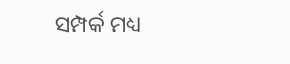ସମ୍ପର୍କ ମଧ୍ୟ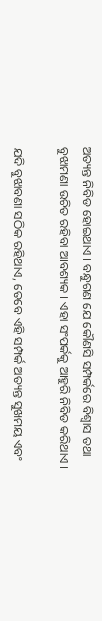ଅତ୍ୟନ୍ତ ନିବିଡ ହୋଇଥାଏ । ବନ୍ଧୁଗଣ ଯେ କୌଣସି ସମ୍ପର୍କରେ ବିଶ୍ଵାସ ତଥା ବୁଝାମଣା ଉଚିତ ରହିବା ଆବଶ୍ୟକ । ଏହା ସଂପର୍କକୁ ଆହୁରି ନିବିଡ କରିଥାଏ ।

ଯଦି ବୁଝାବଣା ସଠିକ ରହିଥାଏ, ତେବେ ଏହି ସମ୍ପର୍କ ଅତ୍ୟନ୍ତ ସୁଖମୟ ଏବଂ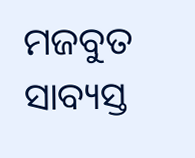ମଜବୁତ ସାବ୍ୟସ୍ତ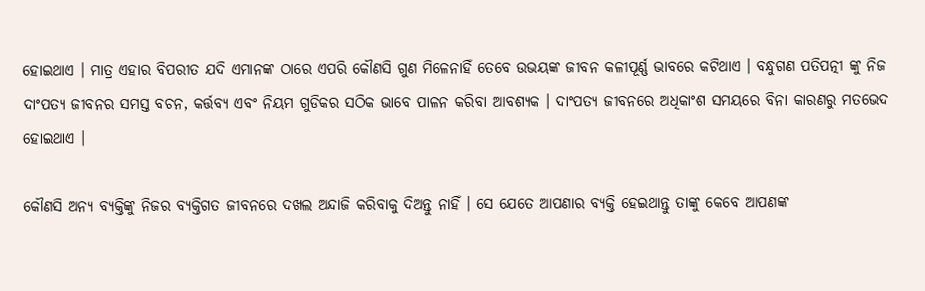ହୋଇଥାଏ । ମାତ୍ର ଏହାର ବିପରୀତ ଯଦି ଏମାନଙ୍କ ଠାରେ ଏପରି କୌଣସି ଗୁଣ ମିଳେନାହିଁ ତେବେ ଉଭୟଙ୍କ ଜୀବନ କଳୀପୂର୍ଣ୍ଣ ଭାବରେ କଟିଥାଏ । ବନ୍ଧୁଗଣ ପତିପତ୍ନୀ ଙ୍କୁ ନିଜ ଦାଂପତ୍ଯ ଜୀବନର ସମସ୍ତ ବଚନ, କର୍ତ୍ତବ୍ୟ ଏବଂ ନିୟମ ଗୁଡିକର ସଠିକ ଭାବେ ପାଳନ କରିବା ଆବଶ୍ୟକ । ଦାଂପତ୍ଯ ଜୀବନରେ ଅଧିକାଂଶ ସମୟରେ ବିନା କାରଣରୁ ମତଭେଦ ହୋଇଥାଏ ।

କୌଣସି ଅନ୍ୟ ବ୍ୟକ୍ତିଙ୍କୁ ନିଜର ବ୍ୟକ୍ତିଗତ ଜୀବନରେ ଦଖଲ ଅନ୍ଦାଜି କରିବାକୁ ଦିଅନ୍ତୁ ନାହିଁ । ସେ ଯେତେ ଆପଣାର ବ୍ୟକ୍ତି ହେଇଥାନ୍ତୁ ତାଙ୍କୁ କେବେ ଆପଣଙ୍କ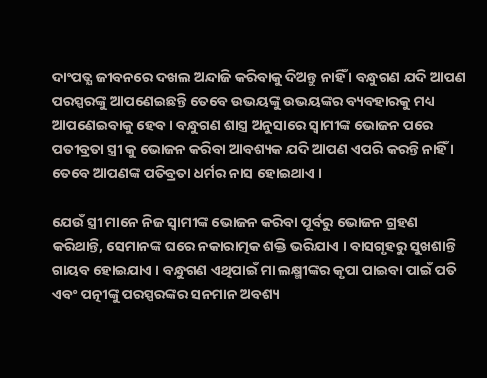ଦାଂପତ୍ଯ ଜୀବନରେ ଦଖଲ ଅନ୍ଦାଜି କରିବାକୁ ଦିଅନ୍ତୁ ନାହିଁ । ବନ୍ଧୁଗଣ ଯଦି ଆପଣ ପରସ୍ପରଙ୍କୁ ଆପଣେଇଛନ୍ତି ତେବେ ଉଭୟଙ୍କୁ ଉଭୟଙ୍କର ବ୍ୟବହାରକୁ ମଧ୍ୟ ଆପଣେଇବାକୁ ହେବ । ବନ୍ଧୁଗଣ ଶାସ୍ତ୍ର ଅନୁସାରେ ସ୍ବାମୀଙ୍କ ଭୋଜନ ପରେ ପତୀବ୍ରତା ସ୍ତ୍ରୀ କୁ ଭୋଜନ କରିବା ଆବଶ୍ୟକ ଯଦି ଆପଣ ଏପରି କରନ୍ତି ନାହିଁ । ତେବେ ଆପଣଙ୍କ ପତିବ୍ରତା ଧର୍ମର ନାସ ହୋଇଥାଏ ।

ଯେଉଁ ସ୍ତ୍ରୀ ମାନେ ନିଜ ସ୍ବାମୀଙ୍କ ଭୋଜନ କରିବା ପୂର୍ବରୁ ଭୋଜନ ଗ୍ରହଣ କରିଥାନ୍ତି, ସେମାନଙ୍କ ଘରେ ନକାରାତ୍ମକ ଶକ୍ତି ଭରିଯାଏ । ବାସଗୃହରୁ ସୁଖଶାନ୍ତି ଗାୟବ ହୋଇଯାଏ । ବନ୍ଧୁଗଣ ଏଥିପାଇଁ ମା ଲକ୍ଷ୍ମୀଙ୍କର କୃପା ପାଇବା ପାଇଁ ପତି ଏବଂ ପତ୍ନୀଙ୍କୁ ପରସ୍ପରଙ୍କର ସନମାନ ଅବଶ୍ୟ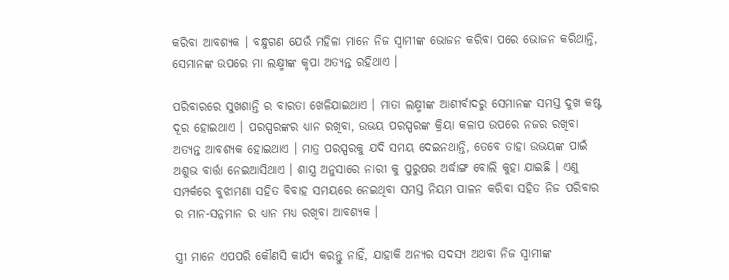କରିବା ଆବଶ୍ୟକ । ବନ୍ଧୁଗଣ ଯେଉଁ ମହିଳା ମାନେ ନିଜ ସ୍ବାମୀଙ୍କ ଭୋଜନ କରିବା ପରେ ଭୋଜନ କରିଥାନ୍ତି, ସେମାନଙ୍କ ଉପରେ ମା ଲକ୍ଷ୍ମୀଙ୍କ କୃପା ଅତ୍ୟନ୍ତ ରହିଥାଏ ।

ପରିବାରରେ ସୁଖଶାନ୍ତି ର ବାରତା ଖେଳିଯାଇଥାଏ । ମାତା ଲକ୍ଷ୍ମୀଙ୍କ ଆଶୀର୍ବାଦରୁ ସେମାନଙ୍କ ସମସ୍ତ ଦୁଖ କଷ୍ଟ ଦୂର ହୋଇଥାଏ । ପରସ୍ପରଙ୍କର ଧ୍ୟାନ ରଖିବା, ଉଭୟ ପରସ୍ପରଙ୍କ କ୍ରିୟା କଳାପ ଉପରେ ନଜର ରଖିବା ଅତ୍ୟନ୍ତ ଆବଶ୍ୟକ ହୋଇଥାଏ । ମାତ୍ର ପରସ୍ପରକୁ ଯଦି ସମୟ ଦେଇନଥାନ୍ତି, ତେବେ ତାହା ଉଭୟଙ୍କ ପାଇଁ ଅଶୁଭ ବାର୍ତ୍ତା ନେଇଆସିଥାଏ । ଶାସ୍ତ୍ର ଅନୁସାରେ ନାରୀ କୁ ପୁରୁଷର ଅର୍ଦ୍ଧାଙ୍ଗ ବୋଲି କୁହା ଯାଇଛି । ଏଣୁ ସମ୍ପର୍କରେ ବୁଝାମଣା ସହିତ ବିବାହ ସମୟରେ ନେଇଥିବା ସମସ୍ତ ନିୟମ ପାଳନ କରିବା ସହିତ ନିଜ ପରିବାର ର ମାନ-ସନ୍ନମାନ ର ଧ୍ୟାନ ମଧ୍ୟ ରଖିବା ଆବଶ୍ୟକ ।

ସ୍ତ୍ରୀ ମାନେ ଏପପରି କୌଣସି କାର୍ଯ୍ୟ କରନ୍ତୁ ନାହିଁ, ଯାହାକି ଅନ୍ୟର ସଦସ୍ୟ ଅଥବା ନିଜ ସ୍ବାମୀଙ୍କ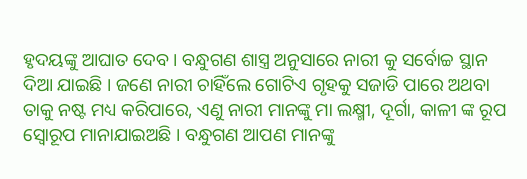ହୃଦୟଙ୍କୁ ଆଘାତ ଦେବ । ବନ୍ଧୁଗଣ ଶାସ୍ତ୍ର ଅନୁସାରେ ନାରୀ କୁ ସର୍ବୋଚ୍ଚ ସ୍ଥାନ ଦିଆ ଯାଇଛି । ଜଣେ ନାରୀ ଚାହିଁଲେ ଗୋଟିଏ ଗୃହକୁ ସଜାଡି ପାରେ ଅଥବା ତାକୁ ନଷ୍ଟ ମଧ୍ୟ କରିପାରେ, ଏଣୁ ନାରୀ ମାନଙ୍କୁ ମା ଲକ୍ଷ୍ମୀ, ଦୂର୍ଗା, କାଳୀ ଙ୍କ ରୂପ ସ୍ଵୋରୂପ ମାନାଯାଇଅଛି । ବନ୍ଧୁଗଣ ଆପଣ ମାନଙ୍କୁ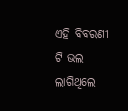ଏହି ବିବରଣୀ ଟି ଭଲ ଲାଗିଥିଲେ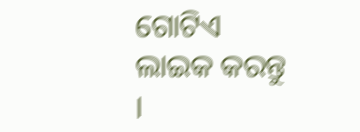ଗୋଟିଏ ଲାଇକ କରନ୍ତୁ ।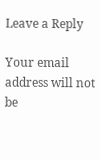Leave a Reply

Your email address will not be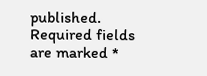published. Required fields are marked *